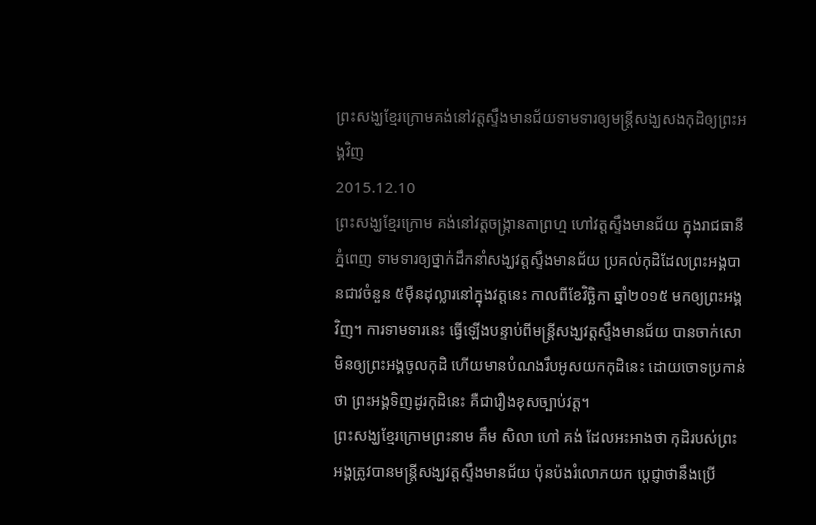ព្រះសង្ឃខ្មែរក្រោមគង់នៅវត្តស្ទឹងមានជ័យទាមទារឲ្យមន្ត្រីសង្ឃសងកុដិឲ្យព្រះអង្គវិញ
2015.12.10
ព្រះសង្ឃខ្មែរក្រោម គង់នៅវត្តចង្ក្រានតាព្រហ្ម ហៅវត្តស្ទឹងមានជ័យ ក្នុងរាជធានីភ្នំពេញ ទាមទារឲ្យថ្នាក់ដឹកនាំសង្ឃវត្តស្ទឹងមានជ័យ ប្រគល់កុដិដែលព្រះអង្គបានជាវចំនួន ៥ម៉ឺនដុល្លារនៅក្នុងវត្តនេះ កាលពីខែវិច្ឆិកា ឆ្នាំ២០១៥ មកឲ្យព្រះអង្គវិញ។ ការទាមទារនេះ ធ្វើឡើងបន្ទាប់ពីមន្ត្រីសង្ឃវត្តស្ទឹងមានជ័យ បានចាក់សោមិនឲ្យព្រះអង្គចូលកុដិ ហើយមានបំណងរឹបអូសយកកុដិនេះ ដោយចោទប្រកាន់ថា ព្រះអង្គទិញដូរកុដិនេះ គឺជារឿងខុសច្បាប់វត្ត។
ព្រះសង្ឃខ្មែរក្រោមព្រះនាម គឹម សិលា ហៅ គង់ ដែលអះអាងថា កុដិរបស់ព្រះអង្គត្រូវបានមន្ត្រីសង្ឃវត្តស្ទឹងមានជ័យ ប៉ុនប៉ងរំលោភយក ប្ដេជ្ញាថានឹងប្រើ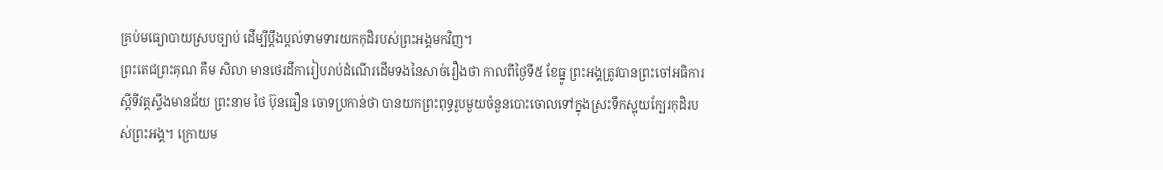គ្រប់មធ្យោបាយស្របច្បាប់ ដើម្បីប្តឹងប្តល់ទាមទារយកកុដិរបស់ព្រះអង្គមកវិញ។
ព្រះតេជព្រះគុណ គឹម សិលា មានថេរដីការៀបរាប់ដំណើរដើមទងនៃសាច់រឿងថា កាលពីថ្ងៃទី៥ ខែធ្នូ ព្រះអង្គត្រូវបានព្រះចៅអធិការស្តីទីវត្តស្ទឹងមានជ័យ ព្រះនាម ថៃ ប៊ុនធឿន ចោទប្រកាន់ថា បានយកព្រះពុទ្ធរូបមួយចំនួនបោះចោលទៅក្នុងស្រះទឹកស្អុយក្បែរកុដិរបស់ព្រះអង្គ។ ក្រោយម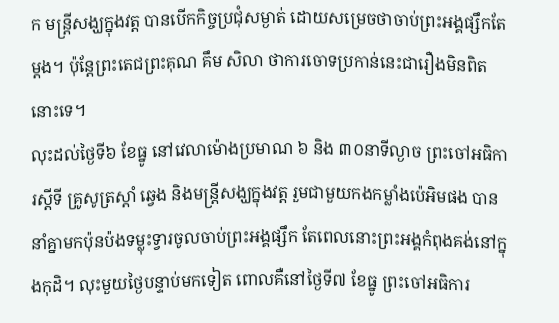ក មន្ត្រីសង្ឃក្នុងវត្ត បានបើកកិច្ចប្រជុំសម្ងាត់ ដោយសម្រេចថាចាប់ព្រះអង្គផ្សឹកតែម្តង។ ប៉ុន្តែព្រះតេជព្រះគុណ គឹម សិលា ថាការចោទប្រកាន់នេះជារឿងមិនពិតនោះទេ។
លុះដល់ថ្ងៃទី៦ ខែធ្នូ នៅវេលាម៉ោងប្រមាណ ៦ និង ៣០នាទីល្ងាច ព្រះចៅអធិការស្តីទី គ្រូសូត្រស្តាំ ឆ្វេង និងមន្ត្រីសង្ឃក្នុងវត្ត រួមជាមួយកងកម្លាំងប៉េអិមផង បាននាំគ្នាមកប៉ុនប៉ងទម្លុះទ្វារចូលចាប់ព្រះអង្គផ្សឹក តែពេលនោះព្រះអង្គកំពុងគង់នៅក្នុងកុដិ។ លុះមួយថ្ងៃបន្ទាប់មកទៀត ពោលគឺនៅថ្ងៃទី៧ ខែធ្នូ ព្រះចៅអធិការ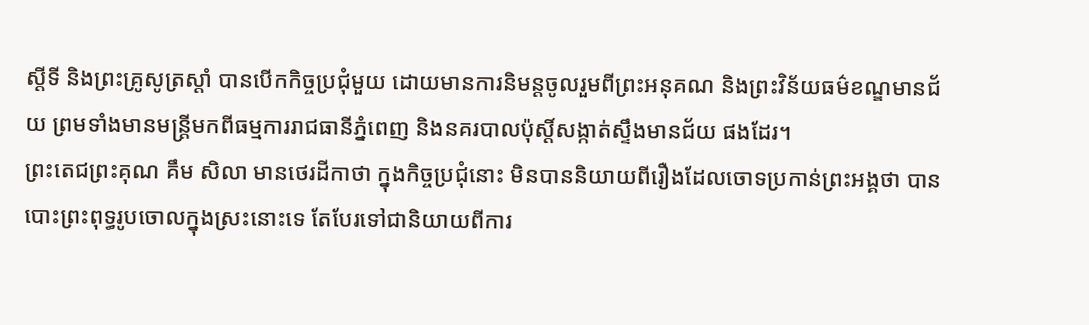ស្តីទី និងព្រះគ្រូសូត្រស្តាំ បានបើកកិច្ចប្រជុំមួយ ដោយមានការនិមន្តចូលរួមពីព្រះអនុគណ និងព្រះវិន័យធម៌ខណ្ឌមានជ័យ ព្រមទាំងមានមន្ត្រីមកពីធម្មការរាជធានីភ្នំពេញ និងនគរបាលប៉ុស្តិ៍សង្កាត់ស្ទឹងមានជ័យ ផងដែរ។
ព្រះតេជព្រះគុណ គឹម សិលា មានថេរដីកាថា ក្នុងកិច្ចប្រជុំនោះ មិនបាននិយាយពីរឿងដែលចោទប្រកាន់ព្រះអង្គថា បានបោះព្រះពុទ្ធរូបចោលក្នុងស្រះនោះទេ តែបែរទៅជានិយាយពីការ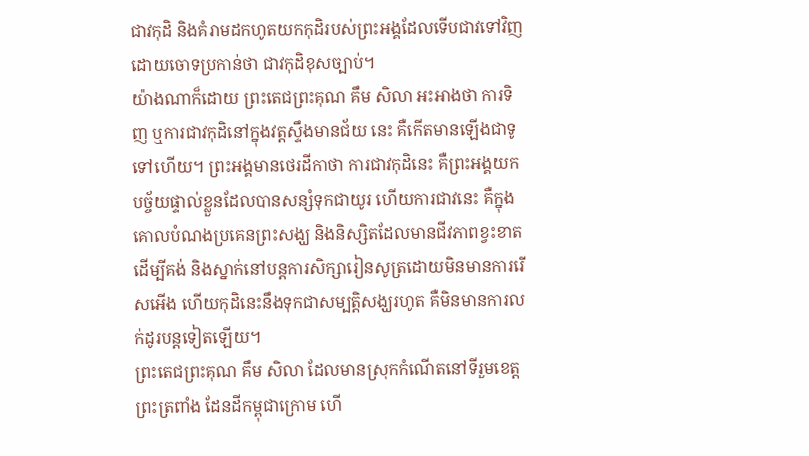ជាវកុដិ និងគំរាមដកហូតយកកុដិរបស់ព្រះអង្គដែលទើបជាវទៅវិញ ដោយចោទប្រកាន់ថា ជាវកុដិខុសច្បាប់។
យ៉ាងណាក៏ដោយ ព្រះតេជព្រះគុណ គឹម សិលា អះអាងថា ការទិញ ឬការជាវកុដិនៅក្នុងវត្តស្ទឹងមានជ័យ នេះ គឺកើតមានឡើងជាទូទៅហើយ។ ព្រះអង្គមានថេរដីកាថា ការជាវកុដិនេះ គឺព្រះអង្គយកបច្ច័យផ្ទាល់ខ្លួនដែលបានសន្សំទុកជាយូរ ហើយការជាវនេះ គឺក្នុងគោលបំណងប្រគេនព្រះសង្ឃ និងនិស្សិតដែលមានជីវភាពខ្វះខាត ដើម្បីគង់ និងស្នាក់នៅបន្តការសិក្សារៀនសូត្រដោយមិនមានការរើសអើង ហើយកុដិនេះនឹងទុកជាសម្បត្តិសង្ឃរហូត គឺមិនមានការលក់ដូរបន្តទៀតឡើយ។
ព្រះតេជព្រះគុណ គឹម សិលា ដែលមានស្រុកកំណើតនៅទីរួមខេត្តព្រះត្រពាំង ដែនដីកម្ពុជាក្រោម ហើ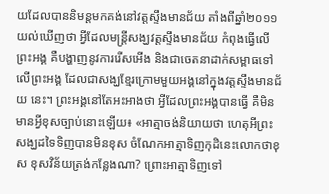យដែលបាននិមន្តមកគង់នៅវត្តស្ទឹងមានជ័យ តាំងពីឆ្នាំ២០១១ យល់ឃើញថា អ្វីដែលមន្ត្រីសង្ឃវត្តស្ទឹងមានជ័យ កំពុងធ្វើលើព្រះអង្គ គឺបង្ហាញនូវការរើសអើង និងជាចេតនាដាក់សម្ពាធទៅលើព្រះអង្គ ដែលជាសង្ឃខ្មែរក្រោមមួយអង្គនៅក្នុងវត្តស្ទឹងមានជ័យ នេះ។ ព្រះអង្គនៅតែអះអាងថា អ្វីដែលព្រះអង្គបានធ្វើ គឺមិនមានអ្វីខុសច្បាប់នោះឡើយ៖ «អាត្មាចង់និយាយថា ហេតុអីព្រះសង្ឃដទៃទិញបានមិនខុស ចំណែកអាត្មាទិញកុដិនេះលោកថាខុស ខុសវិន័យត្រង់កន្លែងណា? ព្រោះអាត្មាទិញទៅ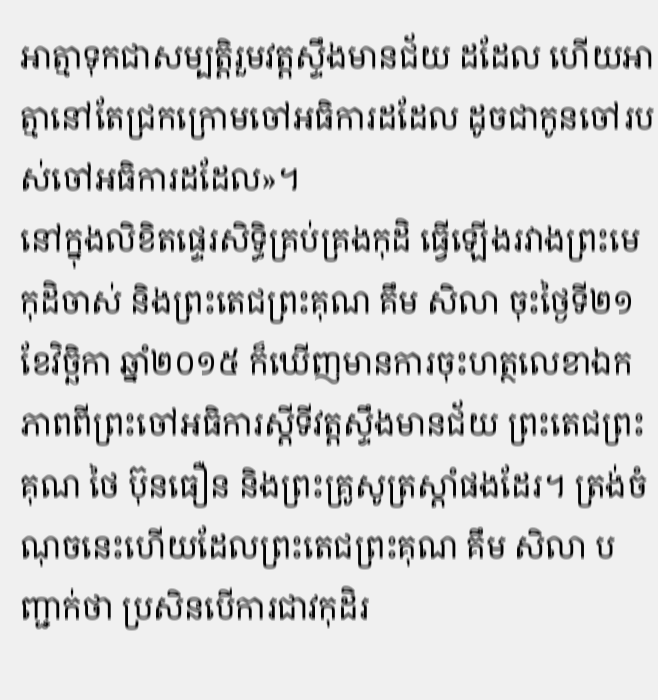អាត្មាទុកជាសម្បត្តិរួមវត្តស្ទឹងមានជ័យ ដដែល ហើយអាត្មានៅតែជ្រកក្រោមចៅអធិការដដែល ដូចជាកូនចៅរបស់ចៅអធិការដដែល»។
នៅក្នុងលិខិតផ្ទេរសិទ្ធិគ្រប់គ្រងកុដិ ធ្វើឡើងរវាងព្រះមេកុដិចាស់ និងព្រះតេជព្រះគុណ គឹម សិលា ចុះថ្ងៃទី២១ ខែវិច្ឆិកា ឆ្នាំ២០១៥ ក៏ឃើញមានការចុះហត្ថលេខាឯកភាពពីព្រះចៅអធិការស្តីទីវត្តស្ទឹងមានជ័យ ព្រះតេជព្រះគុណ ថៃ ប៊ុនធឿន និងព្រះគ្រូសូត្រស្តាំផងដែរ។ ត្រង់ចំណុចនេះហើយដែលព្រះតេជព្រះគុណ គឹម សិលា បញ្ជាក់ថា ប្រសិនបើការជាវកុដិរ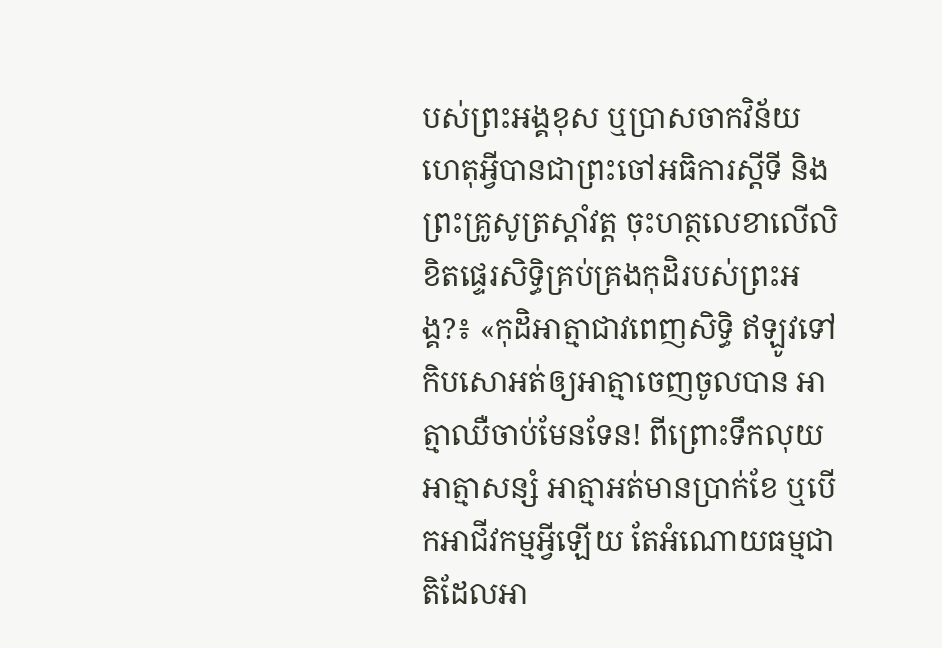បស់ព្រះអង្គខុស ឬប្រាសចាកវិន័យ ហេតុអ្វីបានជាព្រះចៅអធិការស្តីទី និងព្រះគ្រូសូត្រស្តាំវត្ត ចុះហត្ថលេខាលើលិខិតផ្ទេរសិទ្ធិគ្រប់គ្រងកុដិរបស់ព្រះអង្គ?៖ «កុដិអាត្មាជាវពេញសិទ្ធិ ឥឡូវទៅកិបសោអត់ឲ្យអាត្មាចេញចូលបាន អាត្មាឈឺចាប់មែនទែន! ពីព្រោះទឹកលុយអាត្មាសន្សំ អាត្មាអត់មានប្រាក់ខែ ឬបើកអាជីវកម្មអ្វីឡើយ តែអំណោយធម្មជាតិដែលអា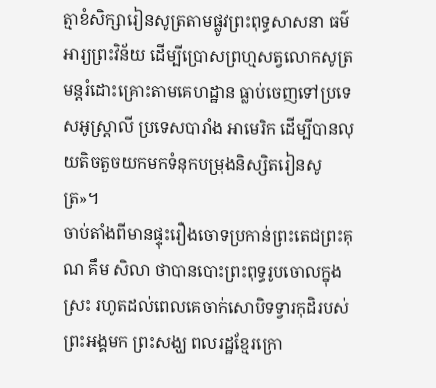ត្មាខំសិក្សារៀនសូត្រតាមផ្លូវព្រះពុទ្ធសាសនា ធម៌អារ្យព្រះវិន័យ ដើម្បីប្រោសព្រហ្មសត្វលោកសូត្រមន្តរំដោះគ្រោះតាមគេហដ្ឋាន ធ្លាប់ចេញទៅប្រទេសអូស្ត្រាលី ប្រទេសបារាំង អាមេរិក ដើម្បីបានលុយតិចតួចយកមកទំនុកបម្រុងនិស្សិតរៀនសូត្រ»។
ចាប់តាំងពីមានផ្ទុះរឿងចោទប្រកាន់ព្រះតេជព្រះគុណ គឹម សិលា ថាបានបោះព្រះពុទ្ធរូបចោលក្នុងស្រះ រហូតដល់ពេលគេចាក់សោបិទទ្វារកុដិរបស់ព្រះអង្គមក ព្រះសង្ឃ ពលរដ្ឋខ្មែរក្រោ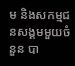ម និងសកម្មជនសង្គមមួយចំនួន បា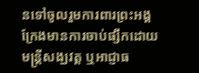នទៅចូលរួមការពារព្រះអង្គក្រែងមានការចាប់ផ្សឹកដោយមន្ត្រីសង្ឃវត្ត ឬអាជ្ញាធ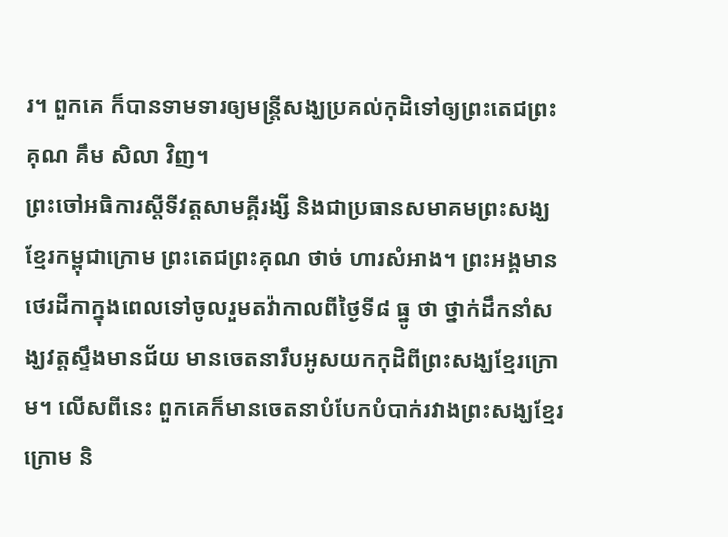រ។ ពួកគេ ក៏បានទាមទារឲ្យមន្ត្រីសង្ឃប្រគល់កុដិទៅឲ្យព្រះតេជព្រះគុណ គឹម សិលា វិញ។
ព្រះចៅអធិការស្តីទីវត្តសាមគ្គីរង្សី និងជាប្រធានសមាគមព្រះសង្ឃខ្មែរកម្ពុជាក្រោម ព្រះតេជព្រះគុណ ថាច់ ហារសំអាង។ ព្រះអង្គមានថេរដីកាក្នុងពេលទៅចូលរួមតវ៉ាកាលពីថ្ងៃទី៨ ធ្នូ ថា ថ្នាក់ដឹកនាំសង្ឃវត្តស្ទឹងមានជ័យ មានចេតនារឹបអូសយកកុដិពីព្រះសង្ឃខ្មែរក្រោម។ លើសពីនេះ ពួកគេក៏មានចេតនាបំបែកបំបាក់រវាងព្រះសង្ឃខ្មែរក្រោម និ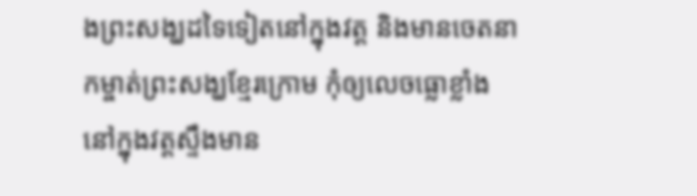ងព្រះសង្ឃដទៃទៀតនៅក្នុងវត្ត និងមានចេតនាកម្ចាត់ព្រះសង្ឃខ្មែរក្រោម កុំឲ្យលេចធ្លោខ្លាំងនៅក្នុងវត្តស្ទឹងមាន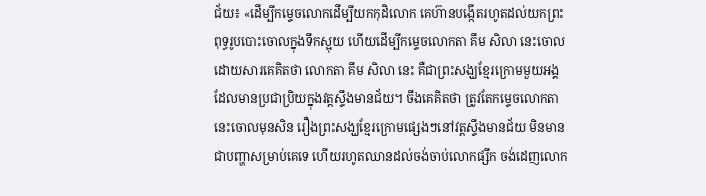ជ័យ៖ «ដើម្បីកម្ទេចលោកដើម្បីយកកុដិលោក គេហ៊ានបង្កើតរហូតដល់យកព្រះពុទ្ធរូបបោះចោលក្នុងទឹកស្អុយ ហើយដើម្បីកម្ទេចលោកតា គឹម សិលា នេះចោល ដោយសារគេគិតថា លោកតា គឹម សិលា នេះ គឺជាព្រះសង្ឃខ្មែរក្រោមមួយអង្គដែលមានប្រជាប្រិយក្នុងវត្តស្ទឹងមានជ័យ។ ចឹងគេគិតថា ត្រូវតែកម្ទេចលោកតានេះចោលមុនសិន រឿងព្រះសង្ឃខ្មែរក្រោមផ្សេងៗនៅវត្តស្ទឹងមានជ័យ មិនមានជាបញ្ហាសម្រាប់គេទេ ហើយរហូតឈានដល់ចង់ចាប់លោកផ្សឹក ចង់ដេញលោក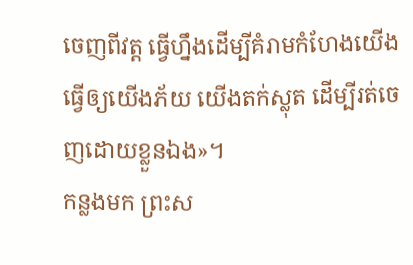ចេញពីវត្ត ធ្វើហ្នឹងដើម្បីគំរាមកំហែងយើង ធ្វើឲ្យយើងភ័យ យើងតក់ស្លុត ដើម្បីរត់ចេញដោយខ្លួនឯង»។
កន្លងមក ព្រះស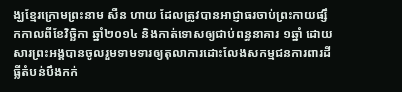ង្ឃខ្មែរក្រោមព្រះនាម សឺន ហាយ ដែលត្រូវបានអាជ្ញាធរចាប់ព្រះកាយផ្សឹកកាលពីខែវិច្ឆិកា ឆ្នាំ២០១៤ និងកាត់ទោសឲ្យជាប់ពន្ធនាគារ ១ឆ្នាំ ដោយសារព្រះអង្គបានចូលរួមទាមទារឲ្យតុលាការដោះលែងសកម្មជនការពារដីធ្លីតំបន់បឹងកក់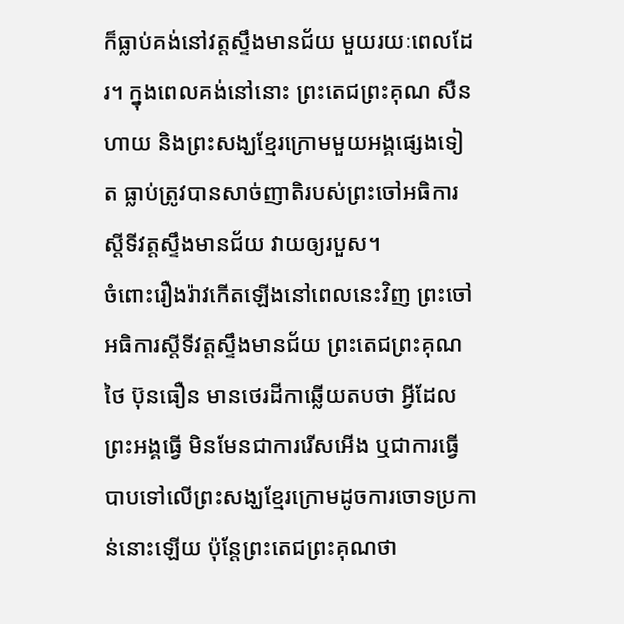ក៏ធ្លាប់គង់នៅវត្តស្ទឹងមានជ័យ មួយរយៈពេលដែរ។ ក្នុងពេលគង់នៅនោះ ព្រះតេជព្រះគុណ សឺន ហាយ និងព្រះសង្ឃខ្មែរក្រោមមួយអង្គផ្សេងទៀត ធ្លាប់ត្រូវបានសាច់ញាតិរបស់ព្រះចៅអធិការស្តីទីវត្តស្ទឹងមានជ័យ វាយឲ្យរបួស។
ចំពោះរឿងរ៉ាវកើតឡើងនៅពេលនេះវិញ ព្រះចៅអធិការស្តីទីវត្តស្ទឹងមានជ័យ ព្រះតេជព្រះគុណ ថៃ ប៊ុនធឿន មានថេរដីកាឆ្លើយតបថា អ្វីដែលព្រះអង្គធ្វើ មិនមែនជាការរើសអើង ឬជាការធ្វើបាបទៅលើព្រះសង្ឃខ្មែរក្រោមដូចការចោទប្រកាន់នោះឡើយ ប៉ុន្តែព្រះតេជព្រះគុណថា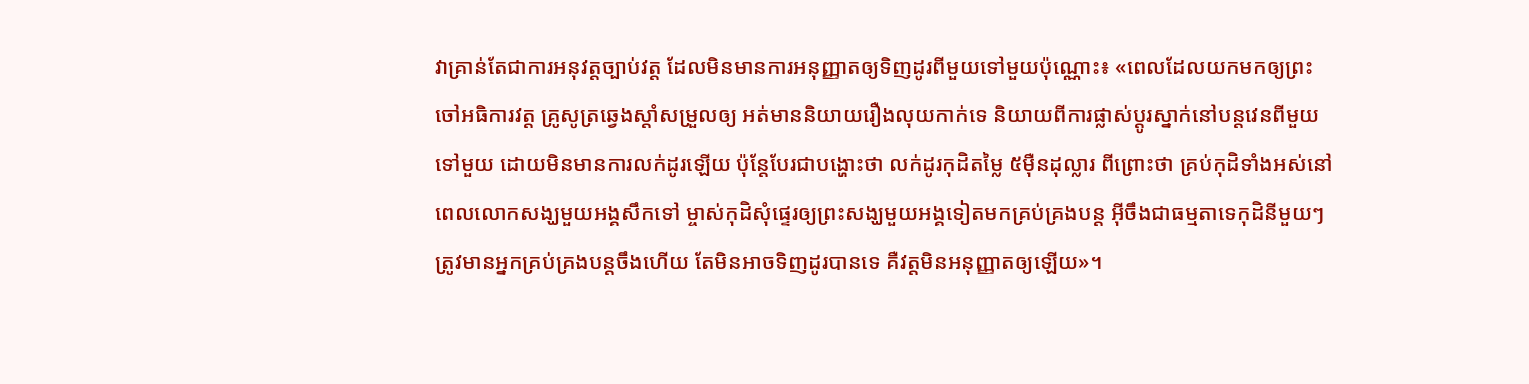វាគ្រាន់តែជាការអនុវត្តច្បាប់វត្ត ដែលមិនមានការអនុញ្ញាតឲ្យទិញដូរពីមួយទៅមួយប៉ុណ្ណោះ៖ «ពេលដែលយកមកឲ្យព្រះចៅអធិការវត្ត គ្រូសូត្រឆ្វេងស្តាំសម្រួលឲ្យ អត់មាននិយាយរឿងលុយកាក់ទេ និយាយពីការផ្លាស់ប្ដូរស្នាក់នៅបន្តវេនពីមួយទៅមួយ ដោយមិនមានការលក់ដូរឡើយ ប៉ុន្តែបែរជាបង្ហោះថា លក់ដូរកុដិតម្លៃ ៥ម៉ឺនដុល្លារ ពីព្រោះថា គ្រប់កុដិទាំងអស់នៅពេលលោកសង្ឃមួយអង្គសឹកទៅ ម្ចាស់កុដិសុំផ្ទេរឲ្យព្រះសង្ឃមួយអង្គទៀតមកគ្រប់គ្រងបន្ត អ៊ីចឹងជាធម្មតាទេកុដិនីមួយៗត្រូវមានអ្នកគ្រប់គ្រងបន្តចឹងហើយ តែមិនអាចទិញដូរបានទេ គឺវត្តមិនអនុញ្ញាតឲ្យឡើយ»។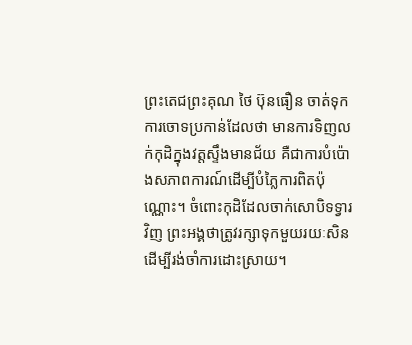ព្រះតេជព្រះគុណ ថៃ ប៊ុនធឿន ចាត់ទុកការចោទប្រកាន់ដែលថា មានការទិញលក់កុដិក្នុងវត្តស្ទឹងមានជ័យ គឺជាការបំប៉ោងសភាពការណ៍ដើម្បីបំភ្លៃការពិតប៉ុណ្ណោះ។ ចំពោះកុដិដែលចាក់សោបិទទ្វារវិញ ព្រះអង្គថាត្រូវរក្សាទុកមួយរយៈសិន ដើម្បីរង់ចាំការដោះស្រាយ។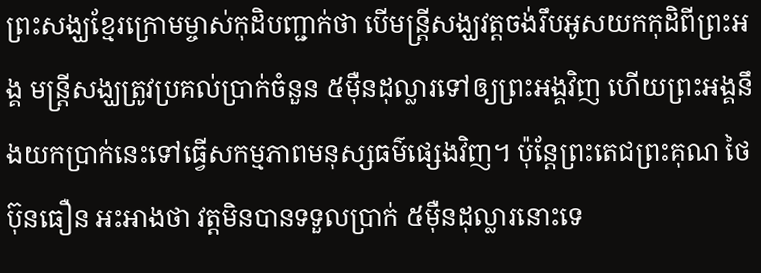ព្រះសង្ឃខ្មែរក្រោមម្ចាស់កុដិបញ្ជាក់ថា បើមន្ត្រីសង្ឃវត្តចង់រឹបអូសយកកុដិពីព្រះអង្គ មន្ត្រីសង្ឃត្រូវប្រគល់ប្រាក់ចំនួន ៥ម៉ឺនដុល្លារទៅឲ្យព្រះអង្គវិញ ហើយព្រះអង្គនឹងយកប្រាក់នេះទៅធ្វើសកម្មភាពមនុស្សធម៌ផ្សេងវិញ។ ប៉ុន្តែព្រះតេជព្រះគុណ ថៃ ប៊ុនធឿន អះអាងថា វត្តមិនបានទទួលប្រាក់ ៥ម៉ឺនដុល្លារនោះទេ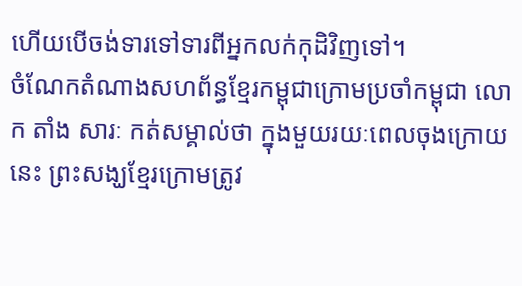ហើយបើចង់ទារទៅទារពីអ្នកលក់កុដិវិញទៅ។
ចំណែកតំណាងសហព័ន្ធខ្មែរកម្ពុជាក្រោមប្រចាំកម្ពុជា លោក តាំង សារៈ កត់សម្គាល់ថា ក្នុងមួយរយៈពេលចុងក្រោយនេះ ព្រះសង្ឃខ្មែរក្រោមត្រូវ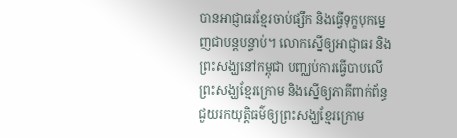បានអាជ្ញាធរខ្មែរចាប់ផ្សឹក និងធ្វើទុក្ខបុកម្នេញជាបន្តបន្ទាប់។ លោកស្នើឲ្យអាជ្ញាធរ និងព្រះសង្ឃនៅកម្ពុជា បញ្ឈប់ការធ្វើបាបលើព្រះសង្ឃខ្មែរក្រោម និងស្នើឲ្យភាគីពាក់ព័ន្ធ ជួយរកយុត្តិធម៌ឲ្យព្រះសង្ឃខ្មែរក្រោម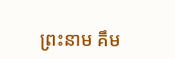ព្រះនាម គឹម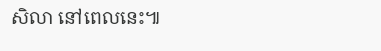សិលា នៅពេលនេះ៕